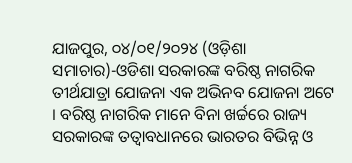ଯାଜପୁର, ୦୪/୦୧/୨୦୨୪ (ଓଡ଼ିଶା ସମାଚାର)-ଓଡିଶା ସରକାରଙ୍କ ବରିଷ୍ଠ ନାଗରିକ ତୀର୍ଥଯାତ୍ରା ଯୋଜନା ଏକ ଅଭିନବ ଯୋଜନା ଅଟେ । ବରିଷ୍ଠ ନାଗରିକ ମାନେ ବିନା ଖର୍ଚ୍ଚରେ ରାଜ୍ୟ ସରକାରଙ୍କ ତତ୍ୱାବଧାନରେ ଭାରତର ବିଭିନ୍ନ ଓ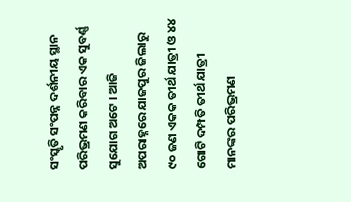ସଂସ୍କୃତି ସଂପନ୍ନ ଦର୍ଶନୀୟ ସ୍ଥାନ ପରିଭ୍ରମଣ କରିବାର ଏକ ସୁବର୍ଣ୍ଣ ସୁଯୋଗ ଅଟେ । ଆଜି ଅପରାହ୍ନରେ ଯାଜପୁର ଜିଲାରୁ ୯୦ ଜଣ ଏକକ ତୀର୍ଥ ଯାତ୍ରୀ ଓ ୪୪ ଗୋଟି ଦମ୍ପତି ତୀର୍ଥ ଯାତ୍ରୀ ମାନଙ୍କର ପରିଭ୍ରମଣ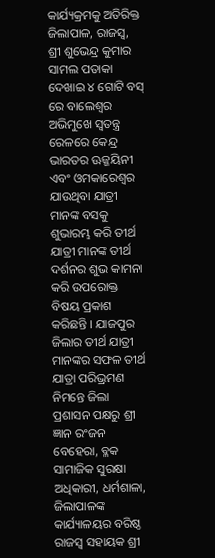କାର୍ଯ୍ୟକ୍ରମକୁ ଅତିରିକ୍ତ ଜିଲାପାଳ, ରାଜସ୍ୱ, ଶ୍ରୀ ଶୁଭେନ୍ଦ୍ର କୁମାର ସାମଲ ପତାକା ଦେଖାଇ ୪ ଗୋଟି ବସ୍ ରେ ବାଲେଶ୍ୱର ଅଭିମୁଖେ ସ୍ୱତନ୍ତ୍ର ରେଳରେ କେନ୍ଦ୍ର ଭାରତର ଊଜ୍ଜୟିନୀ ଏବଂ ଓମକାରେଶ୍ୱର ଯାଉଥିବା ଯାତ୍ରୀ ମାନଙ୍କ ବସକୁ ଶୁଭାରମ୍ଭ କରି ତୀର୍ଥ ଯାତ୍ରୀ ମାନଙ୍କ ତୀର୍ଥ ଦର୍ଶନର ଶୁଭ କାମନା କରି ଉପରୋକ୍ତ ବିଷୟ ପ୍ରକାଶ କରିଛନ୍ତି । ଯାଜପୁର ଜିଲାର ତୀର୍ଥ ଯାତ୍ରୀ ମାନଙ୍କର ସଫଳ ତୀର୍ଥ ଯାତ୍ରା ପରିଭ୍ରମଣ ନିମନ୍ତେ ଜିଲା ପ୍ରଶାସନ ପକ୍ଷରୁ ଶ୍ରୀ ଜ୍ଞାନ ରଂଜନ ବେହେରା, ବ୍ଳକ ସାମାଜିକ ସୁରକ୍ଷା ଅଧିକାରୀ, ଧର୍ମଶାଳା, ଜିଲାପାଳଙ୍କ କାର୍ଯ୍ୟାଳୟର ବରିଷ୍ଠ ରାଜସ୍ୱ ସହାୟକ ଶ୍ରୀ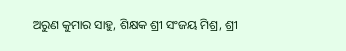ଅରୁଣ କୁମାର ସାହୁ, ଶିକ୍ଷକ ଶ୍ରୀ ସଂଜୟ ମିଶ୍ର, ଶ୍ରୀ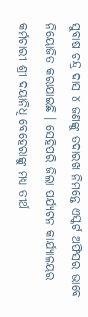ସୁବାଷ ଚନ୍ଦ୍ର ଦାସ ୪ ଜଣଙ୍କୁ ତଦାରଖ ନିମନ୍ତେ ଏସ୍କର୍ଟ ଅଫିସର ଭାବେ ନିୟୋଜିତ କରାଯାଇଛି । ସେହିପରି ଜିଲା ପର୍ଯ୍ୟଟନ କାର୍ଯ୍ୟାଳୟର କର୍ମଚାରୀ ଶ୍ରୀ ଦୟାନିଧି ବେହେରାଙ୍କୁ ମଧ୍ୟ ତୀର୍ଥ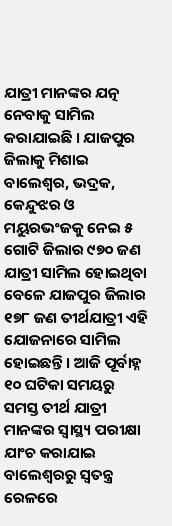ଯାତ୍ରୀ ମାନଙ୍କର ଯତ୍ନ ନେବାକୁ ସାମିଲ କରାଯାଇଛି । ଯାଜପୁର ଜିଲାକୁ ମିଶାଇ ବାଲେଶ୍ୱର, ଭଦ୍ରକ, କେନ୍ଦୁଝର ଓ ମୟୁରଭଂଜକୁ ନେଇ ୫ ଗୋଟି ଜିଲାର ୯୭୦ ଜଣ ଯାତ୍ରୀ ସାମିଲ ହୋଇଥିବା ବେଳେ ଯାଜପୁର ଜିଲାର ୧୭୮ ଜଣ ତୀର୍ଥଯାତ୍ରୀ ଏହି ଯୋଜନାରେ ସାମିଲ ହୋଇଛନ୍ତି । ଆଜି ପୂର୍ବାହ୍ନ ୧୦ ଘଟିକା ସମୟରୁ ସମସ୍ତ ତୀର୍ଥ ଯାତ୍ରୀ ମାନଙ୍କର ସ୍ୱାସ୍ଥ୍ୟ ପରୀକ୍ଷା ଯାଂଚ କରାଯାଇ ବାଲେଶ୍ୱରରୁ ସ୍ୱତନ୍ତ୍ର ରେଳରେ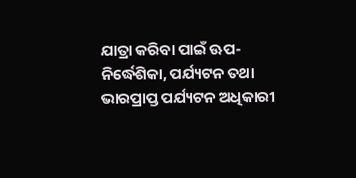ଯାତ୍ରା କରିବା ପାଇଁ ଊପ-ନିର୍ଦ୍ଧେଶିକା, ପର୍ଯ୍ୟଟନ ତଥା ଭାରପ୍ରାପ୍ତ ପର୍ଯ୍ୟଟନ ଅଧିକାରୀ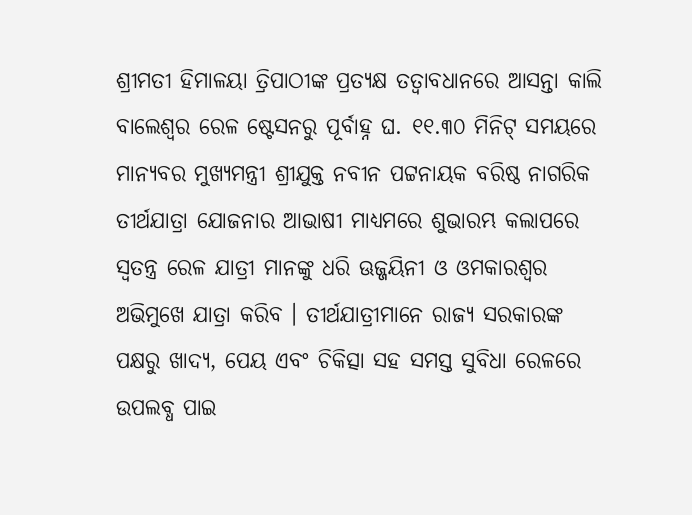ଶ୍ରୀମତୀ ହିମାଳୟା ତ୍ରିପାଠୀଙ୍କ ପ୍ରତ୍ୟକ୍ଷ ତତ୍ୱାବଧାନରେ ଆସନ୍ତା କାଲି ବାଲେଶ୍ୱର ରେଳ ଷ୍ଟେସନରୁ ପୂର୍ବାହ୍ନ ଘ. ୧୧.୩୦ ମିନିଟ୍ ସମୟରେ ମାନ୍ୟବର ମୁଖ୍ୟମନ୍ତ୍ରୀ ଶ୍ରୀଯୁକ୍ତ ନବୀନ ପଟ୍ଟନାୟକ ବରିଷ୍ଠ ନାଗରିକ ତୀର୍ଥଯାତ୍ରା ଯୋଜନାର ଆଭାଷୀ ମାଧ୍ୟମରେ ଶୁଭାରମ୍ଭ କଲାପରେ ସ୍ୱତନ୍ତ୍ର ରେଳ ଯାତ୍ରୀ ମାନଙ୍କୁ ଧରି ଊଜ୍ଜୟିନୀ ଓ ଓମକାରଶ୍ୱର ଅଭିମୁଖେ ଯାତ୍ରା କରିବ । ତୀର୍ଥଯାତ୍ରୀମାନେ ରାଜ୍ୟ ସରକାରଙ୍କ ପକ୍ଷରୁ ଖାଦ୍ୟ, ପେୟ ଏବଂ ଚିକିତ୍ସା ସହ ସମସ୍ତ ସୁବିଧା ରେଳରେ ଉପଲବ୍ଧ ପାଇ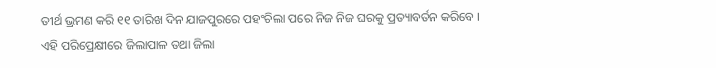ତୀର୍ଥ ଭ୍ରମଣ କରି ୧୧ ତାରିଖ ଦିନ ଯାଜପୁରରେ ପହଂଚିଲା ପରେ ନିଜ ନିଜ ଘରକୁ ପ୍ରତ୍ୟାବର୍ତନ କରିବେ । ଏହି ପରିପ୍ରେକ୍ଷୀରେ ଜିଲାପାଳ ତଥା ଜିଲା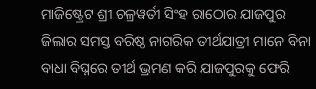ମାଜିଷ୍ଟ୍ରେଟ ଶ୍ରୀ ଚଳ୍ରୱର୍ତୀ ସିଂହ ରାଠୋର ଯାଜପୁର ଜିଲାର ସମସ୍ତ ବରିଷ୍ଠ ନାଗରିକ ତୀର୍ଥଯାତ୍ରୀ ମାନେ ବିନା ବାଧା ବିଘ୍ନରେ ତୀର୍ଥ ଭ୍ରମଣ କରି ଯାଜପୁରକୁ ଫେରି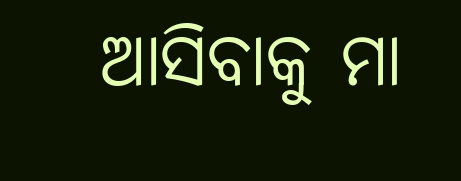ଆସିବାକୁ ମା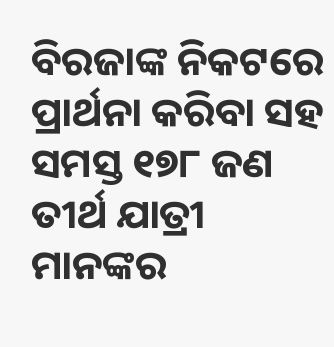ବିରଜାଙ୍କ ନିକଟରେ ପ୍ରାର୍ଥନା କରିବା ସହ ସମସ୍ତ ୧୭୮ ଜଣ ତୀର୍ଥ ଯାତ୍ରୀ ମାନଙ୍କର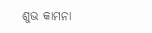ଶୁଭ କାମନା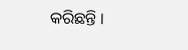କରିଛନ୍ତି ।